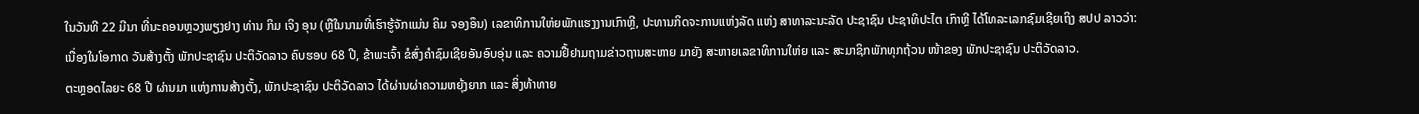ໃນວັນທີ 22 ມີນາ ທີ່ນະຄອນຫຼວງພຽງຢາງ ທ່ານ ກິມ ເຈິງ ອຸນ (ຫຼືໃນນາມທີ່ເຮົາຮູ້ຈັກແມ່ນ ຄິມ ຈອງອຶນ) ເລຂາທິການໃຫ່ຍພັກແຮງງານເກົາຫຼີ, ປະທານກິດຈະການແຫ່ງລັດ ແຫ່ງ ສາທາລະນະລັດ ປະຊາຊົນ ປະຊາທິປະໄຕ ເກົາຫຼີ ໄດ້ໂທລະເລກຊົມເຊີຍເຖິງ ສປປ ລາວວ່າ:
ເນື່ອງໃນໂອກາດ ວັນສ້າງຕັ້ງ ພັກປະຊາຊົນ ປະຕິວັດລາວ ຄົບຮອບ 68 ປີ, ຂ້າພະເຈົ້າ ຂໍສົ່ງຄຳຊົມເຊີຍອັນອົບອຸ່ນ ແລະ ຄວາມຢື້ຢາມຖາມຂ່າວຖານສະຫາຍ ມາຍັງ ສະຫາຍເລຂາທິການໃຫ່ຍ ແລະ ສະມາຊິກພັກທຸກຖ້ວນ ໜ້າຂອງ ພັກປະຊາຊົນ ປະຕິວັດລາວ.
ຕະຫຼອດໄລຍະ 68 ປີ ຜ່ານມາ ແຫ່ງການສ້າງຕັ້ງ, ພັກປະຊາຊົນ ປະຕິວັດລາວ ໄດ້ຜ່ານຜ່າຄວາມຫຍຸ້ງຍາກ ແລະ ສິ່ງທ້າທາຍ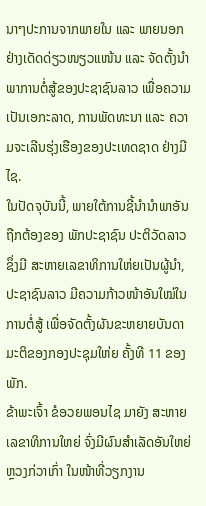ນາໆປະການຈາກພາຍໃນ ແລະ ພາຍນອກ ຢ່າງເດັດດ່ຽວໜຽວແໜ້ນ ແລະ ຈັດຕັ້ງນຳພາການຕໍ່ສູ້ຂອງປະຊາຊົນລາວ ເພື່ອຄວາມເປັນເອກະລາດ, ການພັດທະນາ ແລະ ຄວາມຈະເລີນຮຸ່ງເຮືອງຂອງປະເທດຊາດ ຢ່າງມີໄຊ.
ໃນປັດຈຸບັນນີ້, ພາຍໃຕ້ການຊີ້ນໍານໍາພາອັນຖືກຕ້ອງຂອງ ພັກປະຊາຊົນ ປະຕິວັດລາວ ຊຶ່ງມີ ສະຫາຍເລຂາທິການໃຫ່ຍເປັນຜູ້ນໍາ, ປະຊາຊົນລາວ ມີຄວາມກ້າວໜ້າອັນໃໝ່ໃນການຕໍ່ສູ້ ເພື່ອຈັດຕັ້ງຜັນຂະຫຍາຍບັນດາມະຕິຂອງກອງປະຊຸມໃຫ່ຍ ຄັ້ງທີ 11 ຂອງພັກ.
ຂ້າພະເຈົ້າ ຂໍອວຍພອນໄຊ ມາຍັງ ສະຫາຍເລຂາທິການໃຫຍ່ ຈົ່ງມີຜົນສຳເລັດອັນໃຫຍ່ຫຼວງກ່ວາເກົ່າ ໃນໜ້າທີ່ວຽກງານ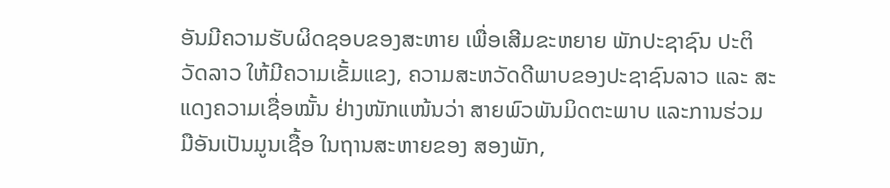ອັນມີຄວາມຮັບຜິດຊອບຂອງສະຫາຍ ເພື່ອເສີມຂະຫຍາຍ ພັກປະຊາຊົນ ປະຕິວັດລາວ ໃຫ້ມີຄວາມເຂັ້ມແຂງ, ຄວາມສະຫວັດດີພາບຂອງປະຊາຊົນລາວ ແລະ ສະແດງຄວາມເຊື່ອໝັ້ນ ຢ່າງໜັກແໜ້ນວ່າ ສາຍພົວພັນມິດຕະພາບ ແລະການຮ່ວມມືອັນເປັນມູນເຊື້ອ ໃນຖານສະຫາຍຂອງ ສອງພັກ,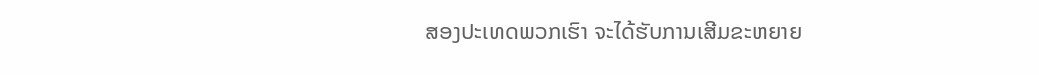ສອງປະເທດພວກເຮົາ ຈະໄດ້ຮັບການເສີມຂະຫຍາຍ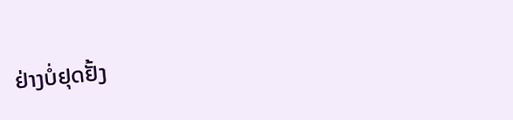ຢ່າງບໍ່ຢຸດຢັ້ງ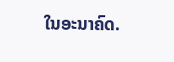ໃນອະນາຄົດ.